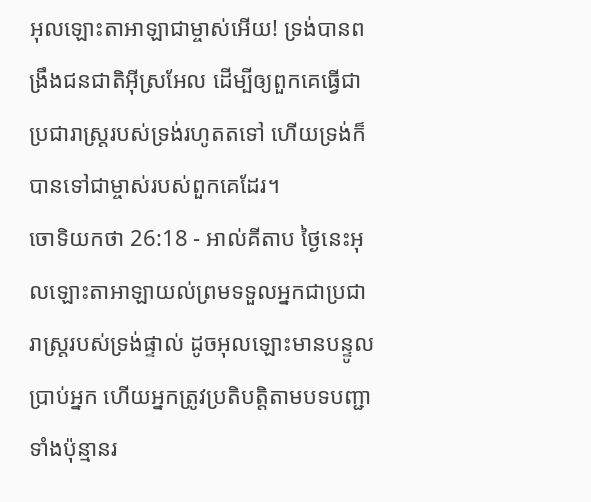អុលឡោះតាអាឡាជាម្ចាស់អើយ! ទ្រង់បានពង្រឹងជនជាតិអ៊ីស្រអែល ដើម្បីឲ្យពួកគេធ្វើជាប្រជារាស្ត្ររបស់ទ្រង់រហូតតទៅ ហើយទ្រង់ក៏បានទៅជាម្ចាស់របស់ពួកគេដែរ។
ចោទិយកថា 26:18 - អាល់គីតាប ថ្ងៃនេះអុលឡោះតាអាឡាយល់ព្រមទទួលអ្នកជាប្រជារាស្ត្ររបស់ទ្រង់ផ្ទាល់ ដូចអុលឡោះមានបន្ទូលប្រាប់អ្នក ហើយអ្នកត្រូវប្រតិបត្តិតាមបទបញ្ជាទាំងប៉ុន្មានរ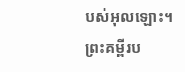បស់អុលឡោះ។ ព្រះគម្ពីរប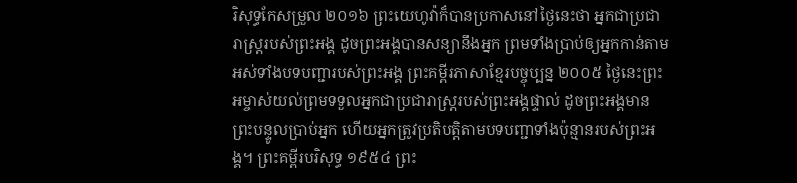រិសុទ្ធកែសម្រួល ២០១៦ ព្រះយេហូវ៉ាក៏បានប្រកាសនៅថ្ងៃនេះថា អ្នកជាប្រជារាស្ត្ររបស់ព្រះអង្គ ដូចព្រះអង្គបានសន្យានឹងអ្នក ព្រមទាំងប្រាប់ឲ្យអ្នកកាន់តាមអស់ទាំងបទបញ្ជារបស់ព្រះអង្គ ព្រះគម្ពីរភាសាខ្មែរបច្ចុប្បន្ន ២០០៥ ថ្ងៃនេះព្រះអម្ចាស់យល់ព្រមទទួលអ្នកជាប្រជារាស្ត្ររបស់ព្រះអង្គផ្ទាល់ ដូចព្រះអង្គមានព្រះបន្ទូលប្រាប់អ្នក ហើយអ្នកត្រូវប្រតិបត្តិតាមបទបញ្ជាទាំងប៉ុន្មានរបស់ព្រះអង្គ។ ព្រះគម្ពីរបរិសុទ្ធ ១៩៥៤ ព្រះ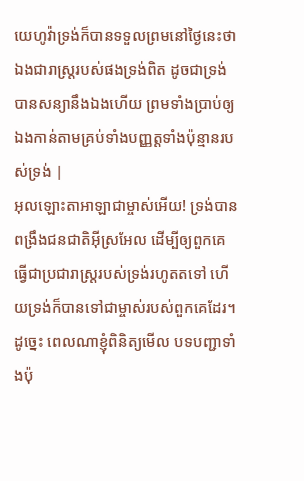យេហូវ៉ាទ្រង់ក៏បានទទួលព្រមនៅថ្ងៃនេះថា ឯងជារាស្ត្ររបស់ផងទ្រង់ពិត ដូចជាទ្រង់បានសន្យានឹងឯងហើយ ព្រមទាំងប្រាប់ឲ្យឯងកាន់តាមគ្រប់ទាំងបញ្ញត្តទាំងប៉ុន្មានរបស់ទ្រង់ |
អុលឡោះតាអាឡាជាម្ចាស់អើយ! ទ្រង់បានពង្រឹងជនជាតិអ៊ីស្រអែល ដើម្បីឲ្យពួកគេធ្វើជាប្រជារាស្ត្ររបស់ទ្រង់រហូតតទៅ ហើយទ្រង់ក៏បានទៅជាម្ចាស់របស់ពួកគេដែរ។
ដូច្នេះ ពេលណាខ្ញុំពិនិត្យមើល បទបញ្ជាទាំងប៉ុ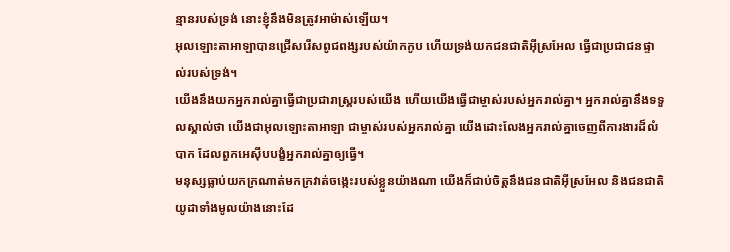ន្មានរបស់ទ្រង់ នោះខ្ញុំនឹងមិនត្រូវអាម៉ាស់ឡើយ។
អុលឡោះតាអាឡាបានជ្រើសរើសពូជពង្សរបស់យ៉ាកកូប ហើយទ្រង់យកជនជាតិអ៊ីស្រអែល ធ្វើជាប្រជាជនផ្ទាល់របស់ទ្រង់។
យើងនឹងយកអ្នករាល់គ្នាធ្វើជាប្រជារាស្ត្ររបស់យើង ហើយយើងធ្វើជាម្ចាស់របស់អ្នករាល់គ្នា។ អ្នករាល់គ្នានឹងទទួលស្គាល់ថា យើងជាអុលឡោះតាអាឡា ជាម្ចាស់របស់អ្នករាល់គ្នា យើងដោះលែងអ្នករាល់គ្នាចេញពីការងារដ៏លំបាក ដែលពួកអេស៊ីបបង្ខំអ្នករាល់គ្នាឲ្យធ្វើ។
មនុស្សធ្លាប់យកក្រណាត់មកក្រវាត់ចង្កេះរបស់ខ្លួនយ៉ាងណា យើងក៏ជាប់ចិត្តនឹងជនជាតិអ៊ីស្រអែល និងជនជាតិយូដាទាំងមូលយ៉ាងនោះដែ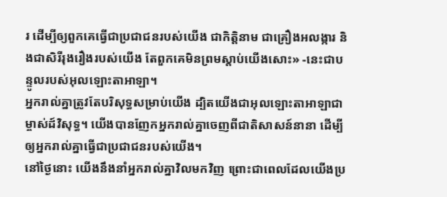រ ដើម្បីឲ្យពួកគេធ្វើជាប្រជាជនរបស់យើង ជាកិត្តិនាម ជាគ្រឿងអលង្ការ និងជាសិរីរុងរឿងរបស់យើង តែពួកគេមិនព្រមស្ដាប់យើងសោះ» -នេះជាបន្ទូលរបស់អុលឡោះតាអាឡា។
អ្នករាល់គ្នាត្រូវតែបរិសុទ្ធសម្រាប់យើង ដ្បិតយើងជាអុលឡោះតាអាឡាជាម្ចាស់ដ៍វិសុទ្ធ។ យើងបានញែកអ្នករាល់គ្នាចេញពីជាតិសាសន៍នានា ដើម្បីឲ្យអ្នករាល់គ្នាធ្វើជាប្រជាជនរបស់យើង។
នៅថ្ងៃនោះ យើងនឹងនាំអ្នករាល់គ្នាវិលមកវិញ ព្រោះជាពេលដែលយើងប្រ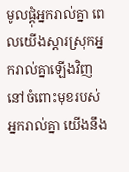មូលផ្ដុំអ្នករាល់គ្នា ពេលយើងស្ដារស្រុកអ្នករាល់គ្នាឡើងវិញ នៅចំពោះមុខរបស់អ្នករាល់គ្នា យើងនឹង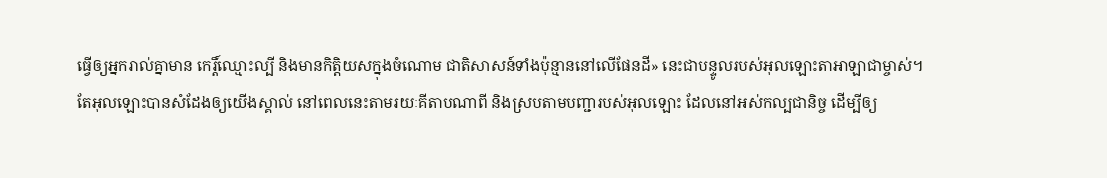ធ្វើឲ្យអ្នករាល់គ្នាមាន កេរ្តិ៍ឈ្មោះល្បី និងមានកិត្តិយសក្នុងចំណោម ជាតិសាសន៍ទាំងប៉ុន្មាននៅលើផែនដី» នេះជាបន្ទូលរបស់អុលឡោះតាអាឡាជាម្ចាស់។
តែអុលឡោះបានសំដែងឲ្យយើងស្គាល់ នៅពេលនេះតាមរយៈគីតាបណាពី និងស្របតាមបញ្ជារបស់អុលឡោះ ដែលនៅអស់កល្បជានិច្ច ដើម្បីឲ្យ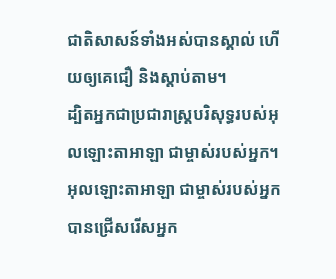ជាតិសាសន៍ទាំងអស់បានស្គាល់ ហើយឲ្យគេជឿ និងស្ដាប់តាម។
ដ្បិតអ្នកជាប្រជារាស្ត្របរិសុទ្ធរបស់អុលឡោះតាអាឡា ជាម្ចាស់របស់អ្នក។ អុលឡោះតាអាឡា ជាម្ចាស់របស់អ្នក បានជ្រើសរើសអ្នក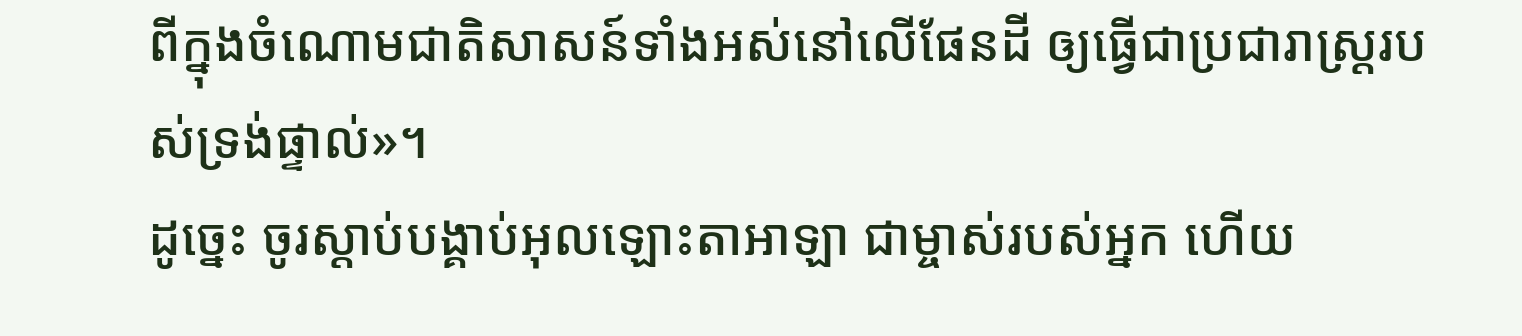ពីក្នុងចំណោមជាតិសាសន៍ទាំងអស់នៅលើផែនដី ឲ្យធ្វើជាប្រជារាស្ត្ររបស់ទ្រង់ផ្ទាល់»។
ដូច្នេះ ចូរស្តាប់បង្គាប់អុលឡោះតាអាឡា ជាម្ចាស់របស់អ្នក ហើយ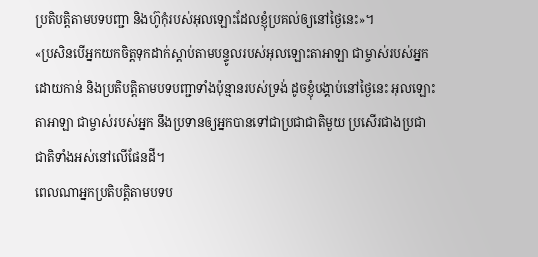ប្រតិបត្តិតាមបទបញ្ជា និងហ៊ូកុំរបស់អុលឡោះដែលខ្ញុំប្រគល់ឲ្យនៅថ្ងៃនេះ»។
«ប្រសិនបើអ្នកយកចិត្តទុកដាក់ស្តាប់តាមបន្ទូលរបស់អុលឡោះតាអាឡា ជាម្ចាស់របស់អ្នក ដោយកាន់ និងប្រតិបត្តិតាមបទបញ្ជាទាំងប៉ុន្មានរបស់ទ្រង់ ដូចខ្ញុំបង្គាប់នៅថ្ងៃនេះ អុលឡោះតាអាឡា ជាម្ចាស់របស់អ្នក នឹងប្រទានឲ្យអ្នកបានទៅជាប្រជាជាតិមួយ ប្រសើរជាងប្រជាជាតិទាំងអស់នៅលើផែនដី។
ពេលណាអ្នកប្រតិបត្តិតាមបទប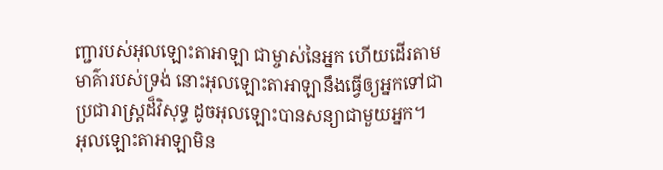ញ្ជារបស់អុលឡោះតាអាឡា ជាម្ចាស់នៃអ្នក ហើយដើរតាមមាគ៌ារបស់ទ្រង់ នោះអុលឡោះតាអាឡានឹងធ្វើឲ្យអ្នកទៅជាប្រជារាស្ត្រដ៏វិសុទ្ធ ដូចអុលឡោះបានសន្យាជាមួយអ្នក។
អុលឡោះតាអាឡាមិន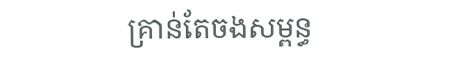គ្រាន់តែចងសម្ពន្ធ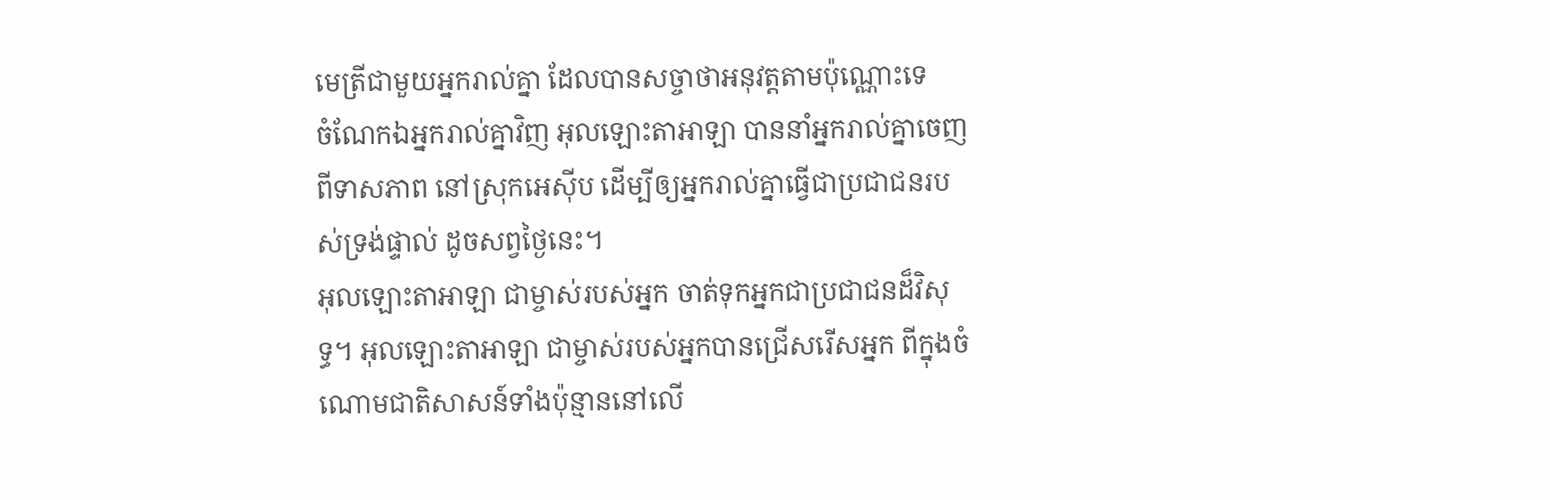មេត្រីជាមួយអ្នករាល់គ្នា ដែលបានសច្ចាថាអនុវត្តតាមប៉ុណ្ណោះទេ
ចំណែកឯអ្នករាល់គ្នាវិញ អុលឡោះតាអាឡា បាននាំអ្នករាល់គ្នាចេញពីទាសភាព នៅស្រុកអេស៊ីប ដើម្បីឲ្យអ្នករាល់គ្នាធ្វើជាប្រជាជនរបស់ទ្រង់ផ្ទាល់ ដូចសព្វថ្ងៃនេះ។
អុលឡោះតាអាឡា ជាម្ចាស់របស់អ្នក ចាត់ទុកអ្នកជាប្រជាជនដ៏វិសុទ្ធ។ អុលឡោះតាអាឡា ជាម្ចាស់របស់អ្នកបានជ្រើសរើសអ្នក ពីក្នុងចំណោមជាតិសាសន៍ទាំងប៉ុន្មាននៅលើ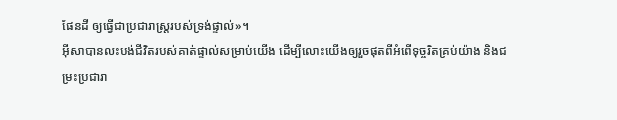ផែនដី ឲ្យធ្វើជាប្រជារាស្ត្ររបស់ទ្រង់ផ្ទាល់»។
អ៊ីសាបានលះបង់ជីវិតរបស់គាត់ផ្ទាល់សម្រាប់យើង ដើម្បីលោះយើងឲ្យរួចផុតពីអំពើទុច្ចរិតគ្រប់យ៉ាង និងជម្រះប្រជារា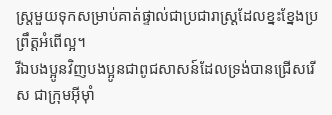ស្ដ្រមួយទុកសម្រាប់គាត់ផ្ទាល់ជាប្រជារាស្ដ្រដែលខ្នះខ្នែងប្រព្រឹត្ដអំពើល្អ។
រីឯបងប្អូនវិញបងប្អូនជាពូជសាសន៍ដែលទ្រង់បានជ្រើសរើស ជាក្រុមអ៊ីមុាំ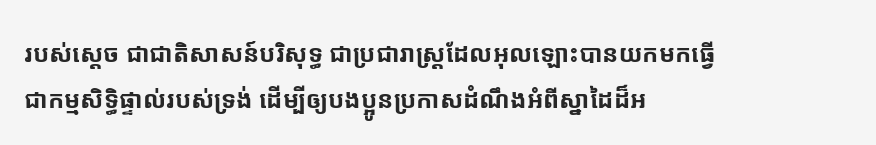របស់ស្តេច ជាជាតិសាសន៍បរិសុទ្ធ ជាប្រជារាស្ដ្រដែលអុលឡោះបានយកមកធ្វើជាកម្មសិទ្ធិផ្ទាល់របស់ទ្រង់ ដើម្បីឲ្យបងប្អូនប្រកាសដំណឹងអំពីស្នាដៃដ៏អ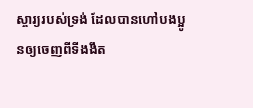ស្ចារ្យរបស់ទ្រង់ ដែលបានហៅបងប្អូនឲ្យចេញពីទីងងឹត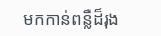មកកាន់ពន្លឺដ៏រុង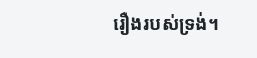រឿងរបស់ទ្រង់។